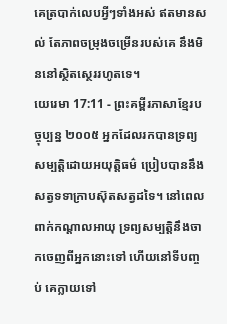គេត្របាក់លេបអ្វីៗទាំងអស់ ឥតមានសល់ តែភាពចម្រុងចម្រើនរបស់គេ នឹងមិននៅស្ថិតស្ថេររហូតទេ។
យេរេមា 17:11 - ព្រះគម្ពីរភាសាខ្មែរបច្ចុប្បន្ន ២០០៥ អ្នកដែលរកបានទ្រព្យសម្បត្តិដោយអយុត្តិធម៌ ប្រៀបបាននឹងសត្វទទាក្រាបស៊ុតសត្វដទៃ។ នៅពេលពាក់កណ្ដាលអាយុ ទ្រព្យសម្បត្តិនឹងចាកចេញពីអ្នកនោះទៅ ហើយនៅទីបញ្ចប់ គេក្លាយទៅ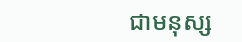ជាមនុស្ស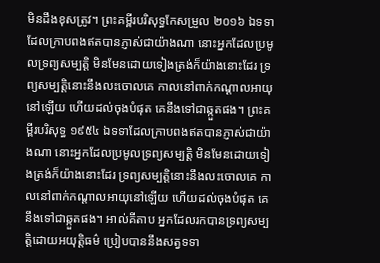មិនដឹងខុសត្រូវ។ ព្រះគម្ពីរបរិសុទ្ធកែសម្រួល ២០១៦ ឯទទាដែលក្រាបពងឥតបានភ្ញាស់ជាយ៉ាងណា នោះអ្នកដែលប្រមូលទ្រព្យសម្បត្តិ មិនមែនដោយទៀងត្រង់ក៏យ៉ាងនោះដែរ ទ្រព្យសម្បត្តិនោះនឹងលះចោលគេ កាលនៅពាក់កណ្ដាលអាយុនៅឡើយ ហើយដល់ចុងបំផុត គេនឹងទៅជាឆ្កួតផង។ ព្រះគម្ពីរបរិសុទ្ធ ១៩៥៤ ឯទទាដែលក្រាបពងឥតបានភ្ញាស់ជាយ៉ាងណា នោះអ្នកដែលប្រមូលទ្រព្យសម្បត្តិ មិនមែនដោយទៀងត្រង់ក៏យ៉ាងនោះដែរ ទ្រព្យសម្បត្តិនោះនឹងលះចោលគេ កាលនៅពាក់កណ្តាលអាយុនៅឡើយ ហើយដល់ចុងបំផុត គេនឹងទៅជាឆ្កួតផង។ អាល់គីតាប អ្នកដែលរកបានទ្រព្យសម្បត្តិដោយអយុត្តិធម៌ ប្រៀបបាននឹងសត្វទទា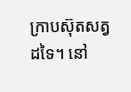ក្រាបស៊ុតសត្វដទៃ។ នៅ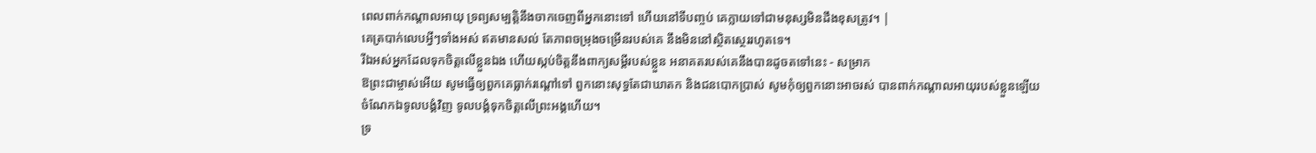ពេលពាក់កណ្ដាលអាយុ ទ្រព្យសម្បត្តិនឹងចាកចេញពីអ្នកនោះទៅ ហើយនៅទីបញ្ចប់ គេក្លាយទៅជាមនុស្សមិនដឹងខុសត្រូវ។ |
គេត្របាក់លេបអ្វីៗទាំងអស់ ឥតមានសល់ តែភាពចម្រុងចម្រើនរបស់គេ នឹងមិននៅស្ថិតស្ថេររហូតទេ។
រីឯអស់អ្នកដែលទុកចិត្តលើខ្លួនឯង ហើយស្កប់ចិត្តនឹងពាក្យសម្ដីរបស់ខ្លួន អនាគតរបស់គេនឹងបានដូចតទៅនេះ - សម្រាក
ឱព្រះជាម្ចាស់អើយ សូមធ្វើឲ្យពួកគេធ្លាក់រណ្ដៅទៅ ពួកនោះសុទ្ធតែជាឃាតក និងជនបោកប្រាស់ សូមកុំឲ្យពួកនោះអាចរស់ បានពាក់កណ្ដាលអាយុរបស់ខ្លួនឡើយ ចំណែកឯទូលបង្គំវិញ ទូលបង្គំទុកចិត្តលើព្រះអង្គហើយ។
ទ្រ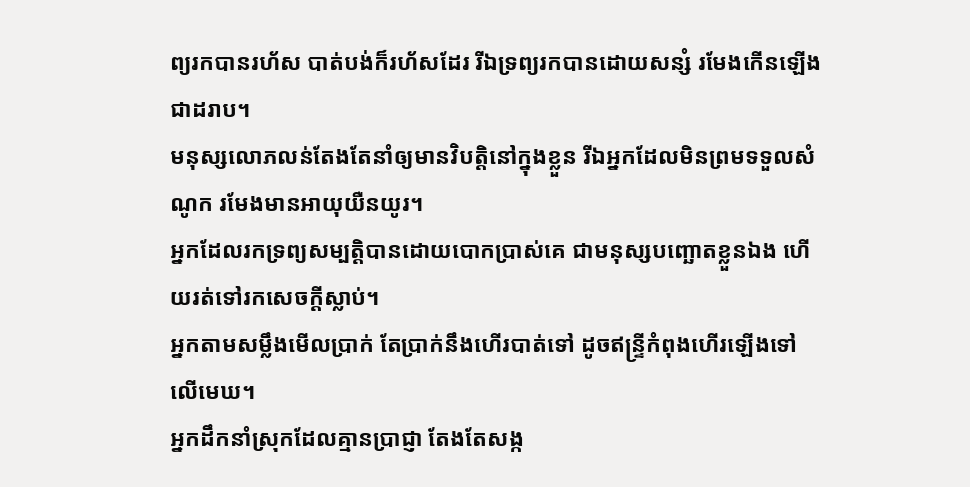ព្យរកបានរហ័ស បាត់បង់ក៏រហ័សដែរ រីឯទ្រព្យរកបានដោយសន្សំ រមែងកើនឡើងជាដរាប។
មនុស្សលោភលន់តែងតែនាំឲ្យមានវិបត្តិនៅក្នុងខ្លួន រីឯអ្នកដែលមិនព្រមទទួលសំណូក រមែងមានអាយុយឺនយូរ។
អ្នកដែលរកទ្រព្យសម្បត្តិបានដោយបោកប្រាស់គេ ជាមនុស្សបញ្ឆោតខ្លួនឯង ហើយរត់ទៅរកសេចក្ដីស្លាប់។
អ្នកតាមសម្លឹងមើលប្រាក់ តែប្រាក់នឹងហើរបាត់ទៅ ដូចឥន្ទ្រីកំពុងហើរឡើងទៅលើមេឃ។
អ្នកដឹកនាំស្រុកដែលគ្មានប្រាជ្ញា តែងតែសង្ក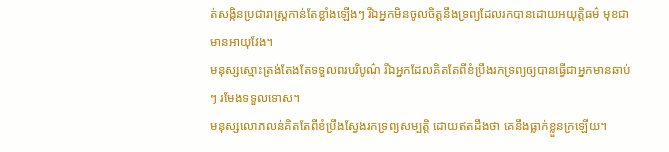ត់សង្កិនប្រជារាស្ត្រកាន់តែខ្លាំងឡើងៗ រីឯអ្នកមិនចូលចិត្តនឹងទ្រព្យដែលរកបានដោយអយុត្តិធម៌ មុខជាមានអាយុវែង។
មនុស្សស្មោះត្រង់តែងតែទទួលពរបរិបូណ៌ រីឯអ្នកដែលគិតតែពីខំប្រឹងរកទ្រព្យឲ្យបានធ្វើជាអ្នកមានឆាប់ៗ រមែងទទួលទោស។
មនុស្សលោភលន់គិតតែពីខំប្រឹងស្វែងរកទ្រព្យសម្បត្តិ ដោយឥតដឹងថា គេនឹងធ្លាក់ខ្លួនក្រឡើយ។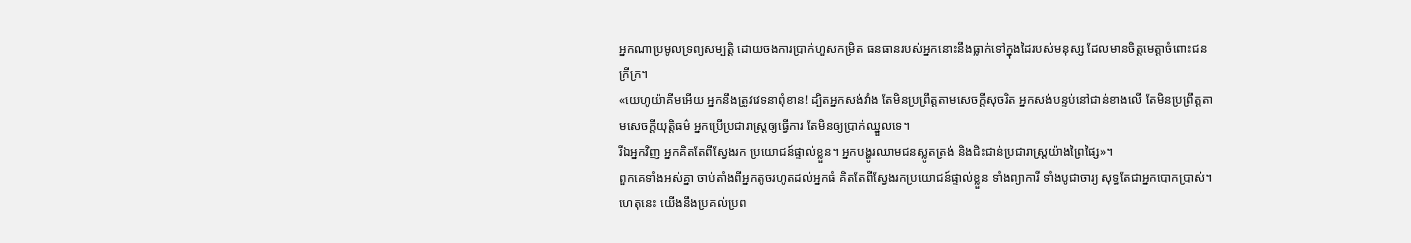អ្នកណាប្រមូលទ្រព្យសម្បត្តិ ដោយចងការប្រាក់ហួសកម្រិត ធនធានរបស់អ្នកនោះនឹងធ្លាក់ទៅក្នុងដៃរបស់មនុស្ស ដែលមានចិត្តមេត្តាចំពោះជនក្រីក្រ។
«យេហូយ៉ាគីមអើយ អ្នកនឹងត្រូវវេទនាពុំខាន! ដ្បិតអ្នកសង់វាំង តែមិនប្រព្រឹត្តតាមសេចក្ដីសុចរិត អ្នកសង់បន្ទប់នៅជាន់ខាងលើ តែមិនប្រព្រឹត្តតាមសេចក្ដីយុត្តិធម៌ អ្នកប្រើប្រជារាស្ត្រឲ្យធ្វើការ តែមិនឲ្យប្រាក់ឈ្នួលទេ។
រីឯអ្នកវិញ អ្នកគិតតែពីស្វែងរក ប្រយោជន៍ផ្ទាល់ខ្លួន។ អ្នកបង្ហូរឈាមជនស្លូតត្រង់ និងជិះជាន់ប្រជារាស្ត្រយ៉ាងព្រៃផ្សៃ»។
ពួកគេទាំងអស់គ្នា ចាប់តាំងពីអ្នកតូចរហូតដល់អ្នកធំ គិតតែពីស្វែងរកប្រយោជន៍ផ្ទាល់ខ្លួន ទាំងព្យាការី ទាំងបូជាចារ្យ សុទ្ធតែជាអ្នកបោកប្រាស់។
ហេតុនេះ យើងនឹងប្រគល់ប្រព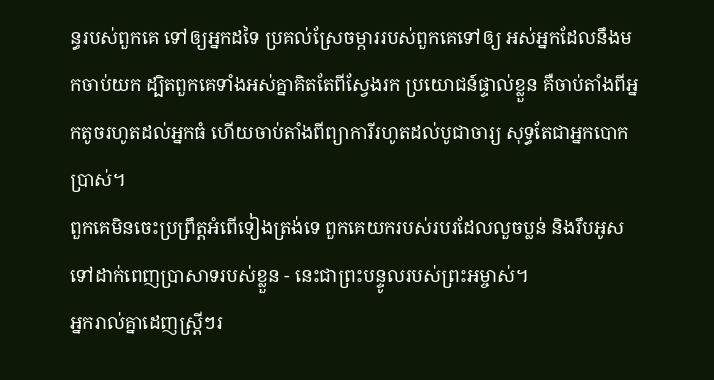ន្ធរបស់ពួកគេ ទៅឲ្យអ្នកដទៃ ប្រគល់ស្រែចម្ការរបស់ពួកគេទៅឲ្យ អស់អ្នកដែលនឹងមកចាប់យក ដ្បិតពួកគេទាំងអស់គ្នាគិតតែពីស្វែងរក ប្រយោជន៍ផ្ទាល់ខ្លួន គឺចាប់តាំងពីអ្នកតូចរហូតដល់អ្នកធំ ហើយចាប់តាំងពីព្យាការីរហូតដល់បូជាចារ្យ សុទ្ធតែជាអ្នកបោកប្រាស់។
ពួកគេមិនចេះប្រព្រឹត្តអំពើទៀងត្រង់ទេ ពួកគេយករបស់របរដែលលួចប្លន់ និងរឹបអូស ទៅដាក់ពេញប្រាសាទរបស់ខ្លួន - នេះជាព្រះបន្ទូលរបស់ព្រះអម្ចាស់។
អ្នករាល់គ្នាដេញស្ត្រីៗរ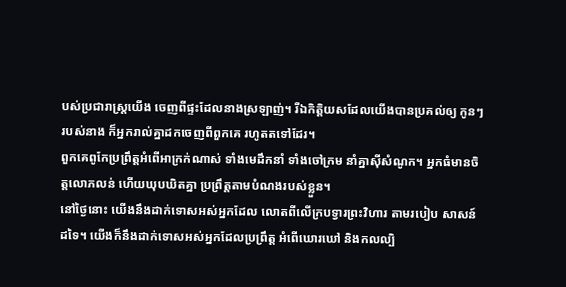បស់ប្រជារាស្ត្រយើង ចេញពីផ្ទះដែលនាងស្រឡាញ់។ រីឯកិត្តិយសដែលយើងបានប្រគល់ឲ្យ កូនៗរបស់នាង ក៏អ្នករាល់គ្នាដកចេញពីពួកគេ រហូតតទៅដែរ។
ពួកគេពូកែប្រព្រឹត្តអំពើអាក្រក់ណាស់ ទាំងមេដឹកនាំ ទាំងចៅក្រម នាំគ្នាស៊ីសំណូក។ អ្នកធំមានចិត្តលោភលន់ ហើយឃុបឃិតគ្នា ប្រព្រឹត្តតាមបំណងរបស់ខ្លួន។
នៅថ្ងៃនោះ យើងនឹងដាក់ទោសអស់អ្នកដែល លោតពីលើក្របទ្វារព្រះវិហារ តាមរបៀប សាសន៍ដទៃ។ យើងក៏នឹងដាក់ទោសអស់អ្នកដែលប្រព្រឹត្ត អំពើឃោរឃៅ និងកលល្បិ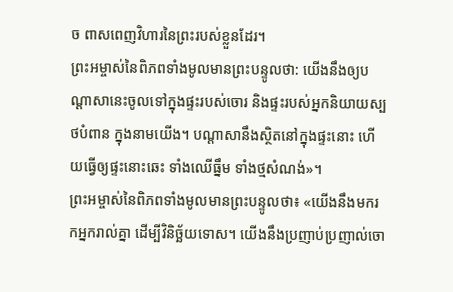ច ពាសពេញវិហារនៃព្រះរបស់ខ្លួនដែរ។
ព្រះអម្ចាស់នៃពិភពទាំងមូលមានព្រះបន្ទូលថា: យើងនឹងឲ្យបណ្ដាសានេះចូលទៅក្នុងផ្ទះរបស់ចោរ និងផ្ទះរបស់អ្នកនិយាយស្បថបំពាន ក្នុងនាមយើង។ បណ្ដាសានឹងស្ថិតនៅក្នុងផ្ទះនោះ ហើយធ្វើឲ្យផ្ទះនោះឆេះ ទាំងឈើធ្នឹម ទាំងថ្មសំណង់»។
ព្រះអម្ចាស់នៃពិភពទាំងមូលមានព្រះបន្ទូលថា៖ «យើងនឹងមករកអ្នករាល់គ្នា ដើម្បីវិនិច្ឆ័យទោស។ យើងនឹងប្រញាប់ប្រញាល់ចោ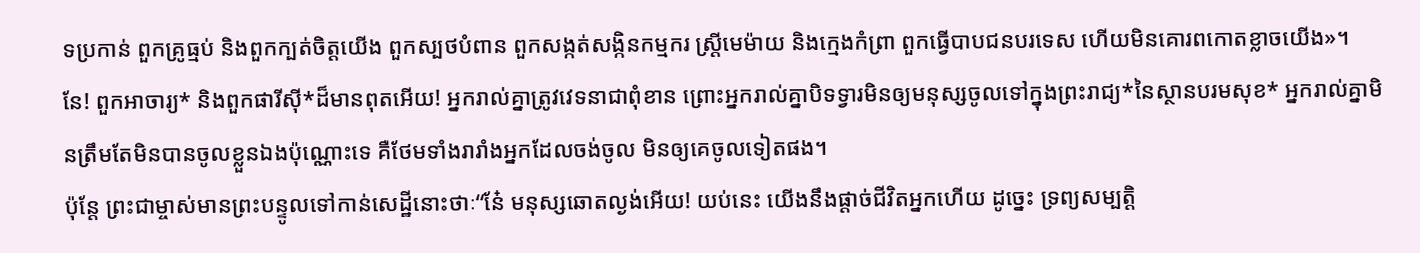ទប្រកាន់ ពួកគ្រូធ្មប់ និងពួកក្បត់ចិត្តយើង ពួកស្បថបំពាន ពួកសង្កត់សង្កិនកម្មករ ស្ត្រីមេម៉ាយ និងក្មេងកំព្រា ពួកធ្វើបាបជនបរទេស ហើយមិនគោរពកោតខ្លាចយើង»។
នែ! ពួកអាចារ្យ* និងពួកផារីស៊ី*ដ៏មានពុតអើយ! អ្នករាល់គ្នាត្រូវវេទនាជាពុំខាន ព្រោះអ្នករាល់គ្នាបិទទ្វារមិនឲ្យមនុស្សចូលទៅក្នុងព្រះរាជ្យ*នៃស្ថានបរមសុខ* អ្នករាល់គ្នាមិនត្រឹមតែមិនបានចូលខ្លួនឯងប៉ុណ្ណោះទេ គឺថែមទាំងរារាំងអ្នកដែលចង់ចូល មិនឲ្យគេចូលទៀតផង។
ប៉ុន្តែ ព្រះជាម្ចាស់មានព្រះបន្ទូលទៅកាន់សេដ្ឋីនោះថាៈ“នែ៎ មនុស្សឆោតល្ងង់អើយ! យប់នេះ យើងនឹងផ្ដាច់ជីវិតអ្នកហើយ ដូច្នេះ ទ្រព្យសម្បត្តិ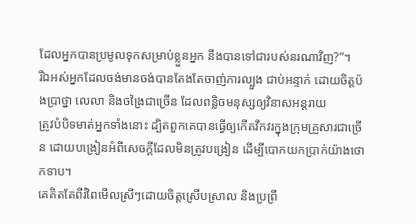ដែលអ្នកបានប្រមូលទុកសម្រាប់ខ្លួនអ្នក នឹងបានទៅជារបស់នរណាវិញ?”។
រីឯអស់អ្នកដែលចង់មានចង់បានតែងតែចាញ់ការល្បួង ជាប់អន្ទាក់ ដោយចិត្តប៉ងប្រាថ្នា លេលា និងចង្រៃជាច្រើន ដែលពន្លិចមនុស្សឲ្យវិនាសអន្តរាយ
ត្រូវបំបិទមាត់អ្នកទាំងនោះ ដ្បិតពួកគេបានធ្វើឲ្យកើតវឹកវរក្នុងក្រុមគ្រួសារជាច្រើន ដោយបង្រៀនអំពីសេចក្ដីដែលមិនត្រូវបង្រៀន ដើម្បីបោកយកប្រាក់យ៉ាងថោកទាប។
គេគិតតែពីរំពៃមើលស្រីៗដោយចិត្តស្រើបស្រាល និងប្រព្រឹ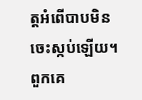ត្តអំពើបាបមិនចេះស្កប់ឡើយ។ ពួកគេ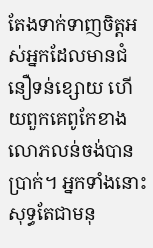តែងទាក់ទាញចិត្តអស់អ្នកដែលមានជំនឿទន់ខ្សោយ ហើយពួកគេពូកែខាងលោភលន់ចង់បានប្រាក់។ អ្នកទាំងនោះសុទ្ធតែជាមនុ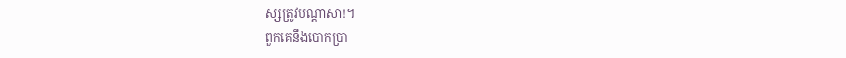ស្សត្រូវបណ្ដាសា!។
ពួកគេនឹងបោកប្រា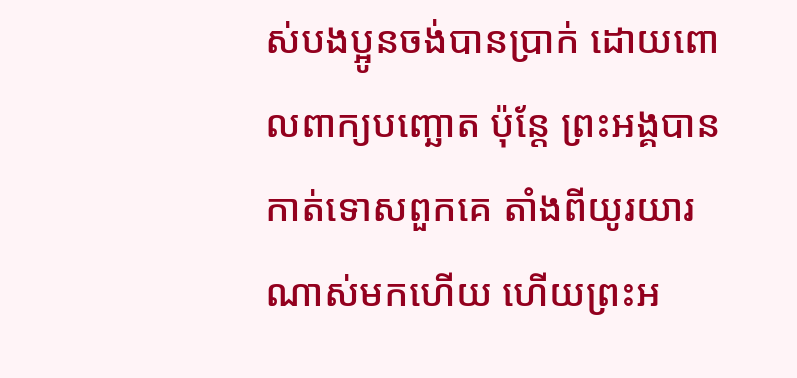ស់បងប្អូនចង់បានប្រាក់ ដោយពោលពាក្យបញ្ឆោត ប៉ុន្តែ ព្រះអង្គបានកាត់ទោសពួកគេ តាំងពីយូរយារណាស់មកហើយ ហើយព្រះអ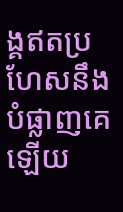ង្គឥតប្រហែសនឹងបំផ្លាញគេឡើយ